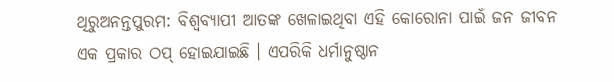ଥିରୁଅନନ୍ତପୁରମ: ବିଶ୍ବବ୍ୟାପୀ ଆତଙ୍କ ଖେଳାଇଥିବା ଏହି କୋରୋନା ପାଇଁ ଜନ ଜୀବନ ଏକ ପ୍ରକାର ଠପ୍ ହୋଇଯାଇଛି । ଏପରିକି ଧର୍ମାନୁଷ୍ଠାନ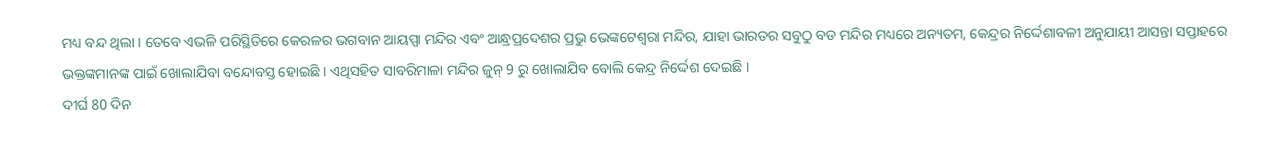ମଧ୍ୟ ବନ୍ଦ ଥିଲା । ତେବେ ଏଭଳି ପରିସ୍ଥିତିରେ କେରଳର ଭଗବାନ ଆୟପ୍ପା ମନ୍ଦିର ଏବଂ ଆନ୍ଧ୍ରପ୍ରଦେଶର ପ୍ରଭୁ ଭେଙ୍କଟେଶ୍ୱରା ମନ୍ଦିର, ଯାହା ଭାରତର ସବୁଠୁ ବଡ ମନ୍ଦିର ମଧ୍ୟରେ ଅନ୍ୟତମ, କେନ୍ଦ୍ରର ନିର୍ଦ୍ଦେଶାବଳୀ ଅନୁଯାୟୀ ଆସନ୍ତା ସପ୍ତାହରେ ଭକ୍ତଙ୍କମାନଙ୍କ ପାଇଁ ଖୋଲାଯିବା ବନ୍ଦୋବସ୍ତ ହୋଇଛି । ଏଥିସହିତ ସାବରିମାଳା ମନ୍ଦିର ଜୁନ୍ 9 ରୁ ଖୋଲାଯିବ ବୋଲି କେନ୍ଦ୍ର ନିର୍ଦ୍ଦେଶ ଦେଇଛି ।
ଦୀର୍ଘ 80 ଦିନ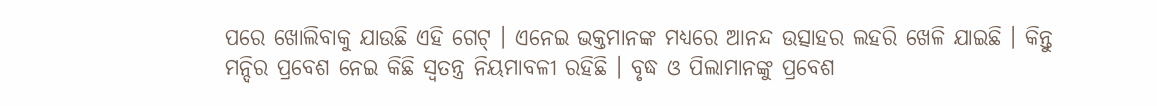ପରେ ଖୋଲିବାକୁ ଯାଉଛି ଏହି ଗେଟ୍ । ଏନେଇ ଭକ୍ତମାନଙ୍କ ମଧ୍ୟରେ ଆନନ୍ଦ ଉତ୍ସାହର ଲହରି ଖେଳି ଯାଇଛି । କିନ୍ତୁ ମନ୍ଦିର ପ୍ରବେଶ ନେଇ କିଛି ସ୍ବତନ୍ତ୍ର ନିୟମାବଳୀ ରହିଛି । ବୃଦ୍ଧ ଓ ପିଲାମାନଙ୍କୁ ପ୍ରବେଶ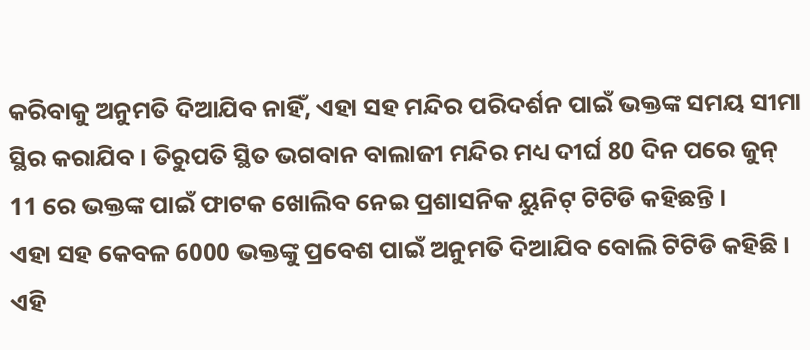କରିବାକୁ ଅନୁମତି ଦିଆଯିବ ନାହିଁ, ଏହା ସହ ମନ୍ଦିର ପରିଦର୍ଶନ ପାଇଁ ଭକ୍ତଙ୍କ ସମୟ ସୀମା ସ୍ଥିର କରାଯିବ। ତିରୁପତି ସ୍ଥିତ ଭଗବାନ ବାଲାଜୀ ମନ୍ଦିର ମଧ୍ୟ ଦୀର୍ଘ 80 ଦିନ ପରେ ଜୁନ୍ 11 ରେ ଭକ୍ତଙ୍କ ପାଇଁ ଫାଟକ ଖୋଲିବ ନେଇ ପ୍ରଶାସନିକ ୟୁନିଟ୍ ଟିଟିଡି କହିଛନ୍ତି ।
ଏହା ସହ କେବଳ 6000 ଭକ୍ତଙ୍କୁ ପ୍ରବେଶ ପାଇଁ ଅନୁମତି ଦିଆଯିବ ବୋଲି ଟିଟିଡି କହିଛି । ଏହି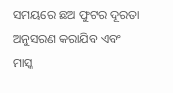ସମୟରେ ଛଅ ଫୁଟର ଦୂରତା ଅନୁସରଣ କରାଯିବ ଏବଂ ମାସ୍କ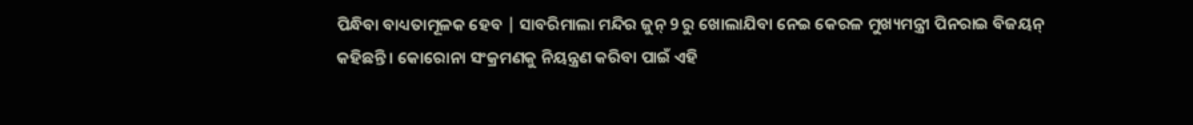ପିନ୍ଧିବା ବାଧ୍ୟତାମୂଳକ ହେବ | ସାବରିମାଲା ମନ୍ଦିର ଜୁନ୍ 9 ରୁ ଖୋଲାଯିବା ନେଇ କେରଳ ମୁଖ୍ୟମନ୍ତ୍ରୀ ପିନରାଇ ବିଜୟନ୍ କହିଛନ୍ତି । କୋରୋନା ସଂକ୍ରମଣକୁ ନିୟନ୍ତ୍ରଣ କରିବା ପାଇଁ ଏହି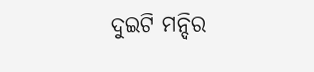ଦୁଇଟି ମନ୍ଦିର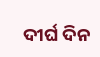ଦୀର୍ଘ ଦିନ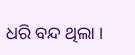ଧରି ବନ୍ଦ ଥିଲା ।